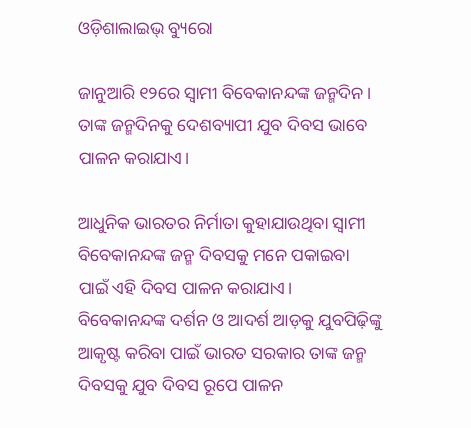ଓଡ଼ିଶାଲାଇଭ୍ ବ୍ୟୁରୋ

ଜାନୁଆରି ୧୨ରେ ସ୍ୱାମୀ ବିବେକାନନ୍ଦଙ୍କ ଜନ୍ମଦିନ। ତାଙ୍କ ଜନ୍ମଦିନକୁ ଦେଶବ୍ୟାପୀ ଯୁବ ଦିବସ ଭାବେ ପାଳନ କରାଯାଏ।

ଆଧୁନିକ ଭାରତର ନିର୍ମାତା କୁହାଯାଉଥିବା ସ୍ୱାମୀ ବିବେକାନନ୍ଦଙ୍କ ଜନ୍ମ ଦିବସକୁ ମନେ ପକାଇବା ପାଇଁ ଏହି ଦିବସ ପାଳନ କରାଯାଏ। ବିବେକାନନ୍ଦଙ୍କ ଦର୍ଶନ ଓ ଆଦର୍ଶ ଆଡ଼କୁ ଯୁବପିଢ଼ିଙ୍କୁ ଆକୃଷ୍ଟ କରିବା ପାଇଁ ଭାରତ ସରକାର ତାଙ୍କ ଜନ୍ମ ଦିବସକୁ ଯୁବ ଦିବସ ରୂପେ ପାଳନ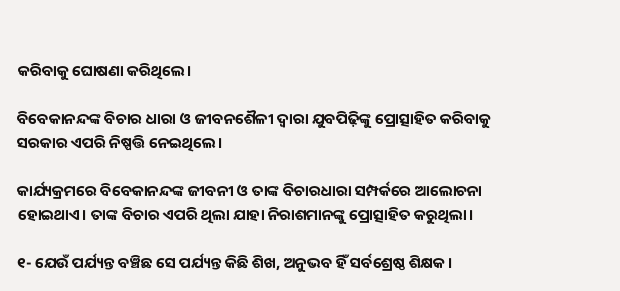କରିବାକୁ ଘୋଷଣା କରିଥିଲେ।

ବିବେକାନନ୍ଦଙ୍କ ବିଚାର ଧାରା ଓ ଜୀବନଶୈଳୀ ଦ୍ୱାରା ଯୁବପିଢ଼ିଙ୍କୁ ପ୍ରୋତ୍ସାହିତ କରିବାକୁ ସରକାର ଏପରି ନିଷ୍ପତ୍ତି ନେଇଥିଲେ।

କାର୍ଯ୍ୟକ୍ରମରେ ବିବେକାନନ୍ଦଙ୍କ ଜୀବନୀ ଓ ତାଙ୍କ ବିଚାରଧାରା ସମ୍ପର୍କରେ ଆଲୋଚନା ହୋଇଥାଏ। ତାଙ୍କ ବିଚାର ଏପରି ଥିଲା ଯାହା ନିରାଶମାନଙ୍କୁ ପ୍ରୋତ୍ସାହିତ କରୁଥିଲା।

୧- ଯେଉଁ ପର୍ଯ୍ୟନ୍ତ ବଞ୍ଚିଛ ସେ ପର୍ଯ୍ୟନ୍ତ କିଛି ଶିଖ, ଅନୁଭବ ହିଁ ସର୍ବଶ୍ରେଷ୍ଠ ଶିକ୍ଷକ।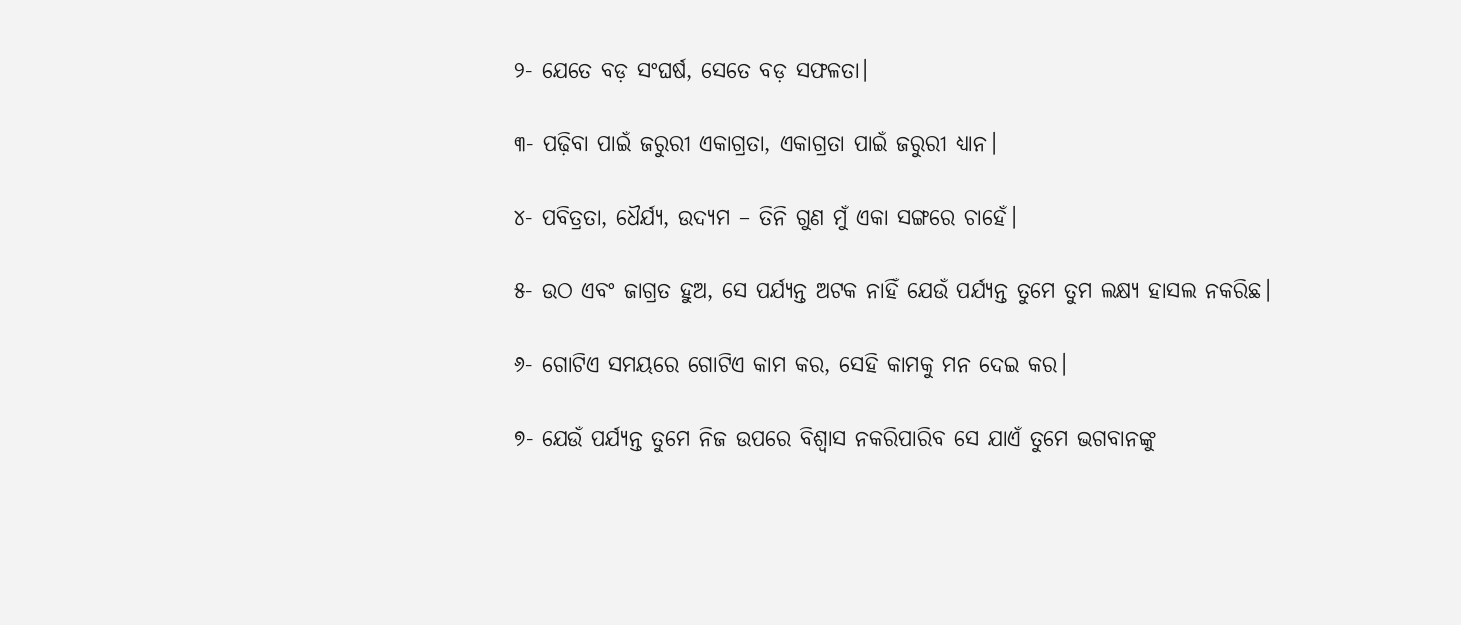୨- ଯେତେ ବଡ଼ ସଂଘର୍ଷ, ସେତେ ବଡ଼ ସଫଳତା।

୩- ପଢ଼ିବା ପାଇଁ ଜରୁରୀ ଏକାଗ୍ରତା, ଏକାଗ୍ରତା ପାଇଁ ଜରୁରୀ ଧ୍ୟାନ।

୪- ପବିତ୍ରତା, ଧୈର୍ଯ୍ୟ, ଉଦ୍ୟମ – ତିନି ଗୁଣ ମୁଁ ଏକା ସଙ୍ଗରେ ଚାହେଁ।

୫- ଉଠ ଏବଂ ଜାଗ୍ରତ ହୁଅ, ସେ ପର୍ଯ୍ୟନ୍ତ ଅଟକ ନାହିଁ ଯେଉଁ ପର୍ଯ୍ୟନ୍ତ ତୁମେ ତୁମ ଲକ୍ଷ୍ୟ ହାସଲ ନକରିଛ।

୬- ଗୋଟିଏ ସମୟରେ ଗୋଟିଏ କାମ କର, ସେହି କାମକୁ ମନ ଦେଇ କର।

୭- ଯେଉଁ ପର୍ଯ୍ୟନ୍ତ ତୁମେ ନିଜ ଉପରେ ବିଶ୍ୱାସ ନକରିପାରିବ ସେ ଯାଏଁ ତୁମେ ଭଗବାନଙ୍କୁ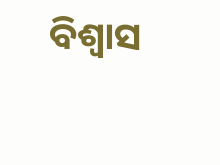ବିଶ୍ୱାସ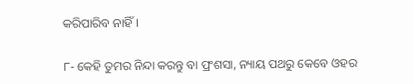କରିପାରିବ ନାହିଁ।

୮- କେହି ତୁମର ନିନ୍ଦା କରନ୍ତୁ ବା ପ୍ରଂଶସା, ନ୍ୟାୟ ପଥରୁ କେବେ ଓହର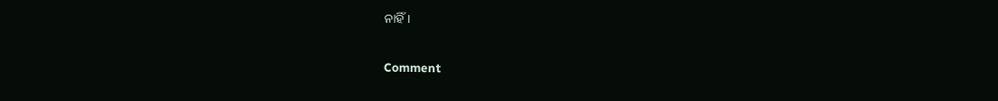ନାହିଁ।

Comment